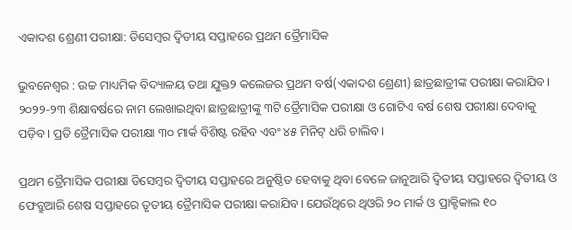ଏକାଦଶ ଶ୍ରେଣୀ ପରୀକ୍ଷା: ଡିସେମ୍ବର ଦ୍ବିତୀୟ ସପ୍ତାହରେ ପ୍ରଥମ ତ୍ରୈମାସିକ

ଭୁବନେଶ୍ବର : ଉଚ୍ଚ ମାଧ୍ୟମିକ ବିଦ୍ୟାଳୟ ତଥା ଯୁକ୍ତ୨ କଲେଜର ପ୍ରଥମ ବର୍ଷ(ଏକାଦଶ ଶ୍ରେଣୀ) ଛାତ୍ରଛାତ୍ରୀଙ୍କ ପରୀକ୍ଷା କରାଯିବ। ୨୦୨୨-୨୩ ଶିକ୍ଷାବର୍ଷ‌ରେ ନାମ ଲେଖାଇଥିବା ଛାତ୍ରଛାତ୍ରୀଙ୍କୁ ୩ଟି ତ୍ରୈମାସିକ ପରୀକ୍ଷା ଓ ଗୋଟିଏ ବର୍ଷ ଶେଷ ପରୀକ୍ଷା ଦେବାକୁ ପଡ଼ିବ। ପ୍ରତି ତ୍ରୈମାସିକ ପରୀକ୍ଷା ୩୦ ମାର୍କ ବିଶିଷ୍ଟ ରହିବ ଏବଂ ୪୫ ମିନିଟ୍‌ ଧରି ଚାଲିବ।

ପ୍ରଥମ ତ୍ରୈମାସିକ ପରୀକ୍ଷା ଡିସେମ୍ବର ଦ୍ବିତୀୟ ସପ୍ତାହରେ ଅନୁଷ୍ଠିତ ହେବାକୁ ଥିବା ବେଳେ ଜାନୁଆରି ଦ୍ବିତୀୟ ସପ୍ତାହରେ ଦ୍ବିତୀୟ ଓ ଫେବ୍ରୁଆରି ଶେଷ ସପ୍ତାହରେ ‌ତୃତୀୟ ତ୍ରୈମାସିକ ପରୀକ୍ଷା କରାଯିବ। ଯେଉଁଥିରେ ଥିଓରି ୨୦ ମାର୍କ ଓ ପ୍ରାକ୍ଟିକାଲ ୧୦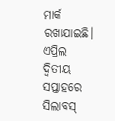ମାର୍କ ରଖାଯାଇଛି। ଏପ୍ରିଲ ଦ୍ବିତୀୟ ସପ୍ତାହରେ ସିଲାବସ୍‌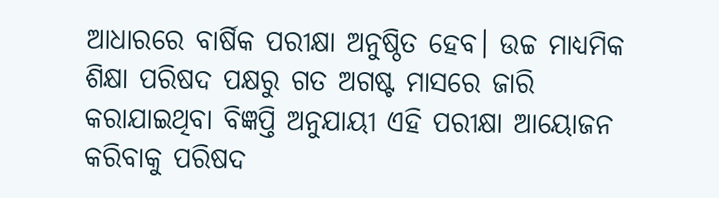ଆଧାରରେ ବାର୍ଷିକ ପରୀକ୍ଷା ଅନୁଷ୍ଠିତ ହେବ। ଉଚ୍ଚ ମାଧ୍ୟମିକ ଶିକ୍ଷା ପରିଷଦ ପକ୍ଷରୁ ଗତ ଅଗଷ୍ଟ ମାସରେ ଜାରି କରାଯାଇଥିବା ବିଜ୍ଞପ୍ତି ଅନୁଯାୟୀ ଏହି ପରୀକ୍ଷା ଆୟୋଜନ କରିବାକୁ ପରିଷଦ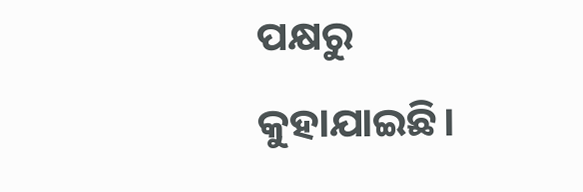ପକ୍ଷରୁ କୁହାଯାଇଛି।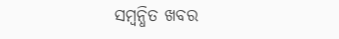ସମ୍ବନ୍ଧିତ ଖବର